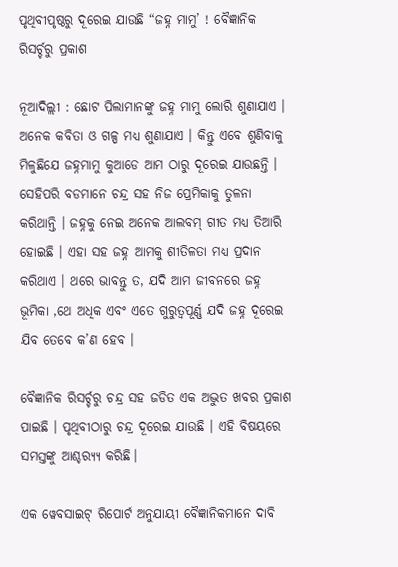ପୃଥିବୀପୃଷ୍ଠରୁ ଦୂରେଇ ଯାଉଛି “ଜହ୍ନ ମାମୁ’ ! ବୈଜ୍ଞାନିକ ରିସର୍ଚ୍ଚରୁ ପ୍ରକାଶ

ନୂଆଦିଲ୍ଲୀ : ଛୋଟ ପିଲାମାନଙ୍କୁ ଜହ୍ନ ମାମୁ ଲୋରି ଶୁଣାଯାଏ । ଅନେକ କବିତା ଓ ଗଳ୍ପ ମଧ୍ୟ ଶୁଣାଯାଏ । କିନ୍ତୁ ଏବେ ଶୁଣିବାକୁ ମିଳୁଛିଯେ ଜହ୍ନମାମୁ କୁଆଡେ ଆମ ଠାରୁ ଦୂରେଇ ଯାଉଛନ୍ତି ।
ସେହିପରି ବଡମାନେ ଚନ୍ଦ୍ର ସହ ନିଜ ପ୍ରେମିକାକୁ ତୁଳନା କରିଥାନ୍ତି । ଜହ୍ନକୁ ନେଇ ଅନେକ ଆଲବମ୍ ଗୀତ ମଧ୍ୟ ତିଆରି ହୋଇଛି । ଏହା ସହ ଜହ୍ନ ଆମକୁ ଶୀତିଳତା ମଧ୍ୟ ପ୍ରଦାନ କରିଥାଏ । ଥରେ ଭାବନ୍ତୁ ତ, ଯଦି ଆମ ଜୀବନରେ ଜହ୍ନ ଭୂମିକା ,ଥେ ଅଧିକ ଏବଂ ଏତେ ଗୁରୁତ୍ୱପୂର୍ଣ୍ଣ ଯଦି ଜହ୍ନ ଦୂରେଇ ଯିବ ତେବେ କ’ଣ ହେବ ।

ବୈଜ୍ଞାନିକ ରିସର୍ଚ୍ଚରୁ ଚନ୍ଦ୍ର ସହ ଜଡିତ ଏକ ଅଦ୍ଭୁତ ଖବର ପ୍ରକାଶ ପାଇଛି । ପୃଥିବୀଠାରୁ ଚନ୍ଦ୍ର ଦୂରେଇ ଯାଉଛି । ଏହି ବିଷୟରେ ସମସ୍ତଙ୍କୁ ଆଶ୍ଚର‌୍ୟ୍ୟ କରିଛି।

ଏକ ୱେବସାଇଟ୍ ରିପୋର୍ଟ ଅନୁଯାୟୀ ବୈଜ୍ଞାନିକମାନେ ଦାବି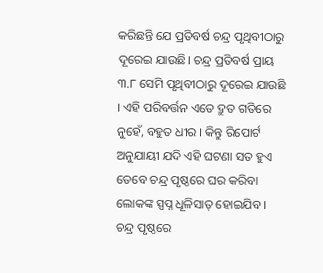କରିଛନ୍ତି ଯେ ପ୍ରତିବର୍ଷ ଚନ୍ଦ୍ର ପୃଥିବୀଠାରୁ ଦୂରେଇ ଯାଉଛି। ଚନ୍ଦ୍ର ପ୍ରତିବର୍ଷ ପ୍ରାୟ ୩.୮ ସେମି ପୃଥିବୀଠାରୁ ଦୂରେଇ ଯାଉଛି । ଏହି ପରିବର୍ତ୍ତନ ଏତେ ଦ୍ରୁତ ଗତିରେ ନୁହେଁ, ବହୁତ ଧୀର । କିନ୍ତୁ ରିପୋର୍ଟ ଅନୁଯାୟୀ ଯଦି ଏହି ଘଟଣା ସତ ହୁଏ ତେବେ ଚନ୍ଦ୍ର ପୃଷ୍ଠରେ ଘର କରିବା ଲୋକଙ୍କ ସ୍ପପ୍ନ ଧୂଳିସାତ୍ ହୋଇଯିବ ।
ଚନ୍ଦ୍ର ପୃଷ୍ଠରେ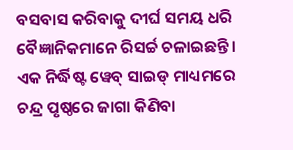ବସବାସ କରିବାକୁ ଦୀର୍ଘ ସମୟ ଧରି ବୈଜ୍ଞାନିକମାନେ ରିସର୍ଚ୍ଚ ଚଳାଇଛନ୍ତି । ଏକ ନିର୍ଦ୍ଧିଷ୍ଟ ୱେବ୍ ସାଇଡ୍ ମାଧ୍ୟମରେ ଚନ୍ଦ୍ର ପୃଷ୍ଠରେ ଜାଗା କିଣିବା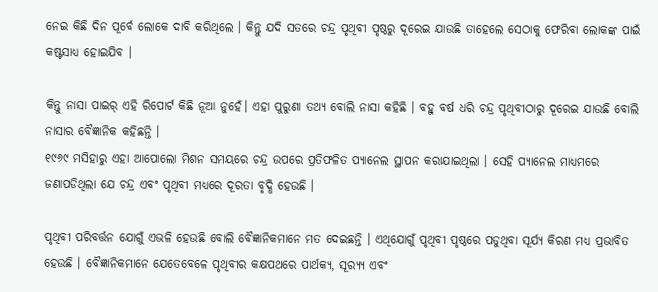ନେଇ କିଛି ଦିନ ପୂର୍ବେ ଲୋକେ ଦାବି କରିଥିଲେ । କିନ୍ତୁ ଯଦି ସତରେ ଚନ୍ଦ୍ର ପୃଥିବୀ ପୃଷ୍ଠରୁ ଦୂରେଇ ଯାଉଛି ତାହେଲେ ସେଠାକୁ ଫେରିବା ଲୋକଙ୍କ ପାଇଁ କଷ୍ଟସାଧ୍ୟ ହୋଇଯିବ ।

କିନ୍ତୁ ନାସା ପାଇର୍ ଏହି ରିପୋର୍ଟ କିଛି ନୂଆ ନୁହେଁ। ଏହା ପୁରୁଣା ତଥ୍ୟ ବୋଲି ନାସା କହିଛି । ବହୁ ବର୍ଷ ଧରି ଚନ୍ଦ୍ର ପୃଥିବୀଠାରୁ ଦୂରେଇ ଯାଉଛି ବୋଲି ନାସାର ବୈଜ୍ଞାନିକ କହିଛନ୍ତି ।
୧୯୬୯ ମସିହାରୁ ଏହା ଆପୋଲୋ ମିଶନ ସମୟରେ ଚନ୍ଦ୍ର ଉପରେ ପ୍ରତିଫଳିତ ପ୍ୟାନେଲ ସ୍ଥାପନ କରାଯାଇଥିଲା । ସେହି ପ୍ୟାନେଲ ମାଧ୍ୟମରେ ଜଣାପଡିଥିଲା ଯେ ଚନ୍ଦ୍ର ଏବଂ ପୃଥିବୀ ମଧ୍ୟରେ ଦୂରତା ବୃଦ୍ଧି ହେଉଛି ।

ପୃଥିବୀ ପରିବର୍ତ୍ତନ ଯୋଗୁଁ ଏଭଳି ହେଉଛି ବୋଲି ବୈଜ୍ଞାନିକମାନେ ମତ ଦେଇଛନ୍ତି । ଏଥିଯୋଗୁଁ ପୃଥିବୀ ପୃଷ୍ଠରେ ପଡୁଥିବା ସୂର୍ଯ୍ୟ କିରଣ ମଧ୍ୟ ପ୍ରଭାବିତ ହେଉଛି । ବୈଜ୍ଞାନିକମାନେ ଯେତେବେଳେ ପୃଥିବୀର କକ୍ଷପଥରେ ପାର୍ଥକ୍ୟ, ସୂର‌୍ୟ୍ୟ ଏବଂ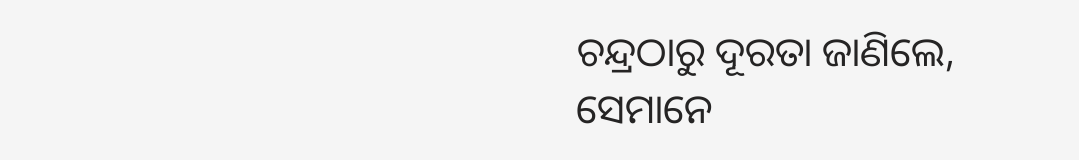ଚନ୍ଦ୍ରଠାରୁ ଦୂରତା ଜାଣିଲେ, ସେମାନେ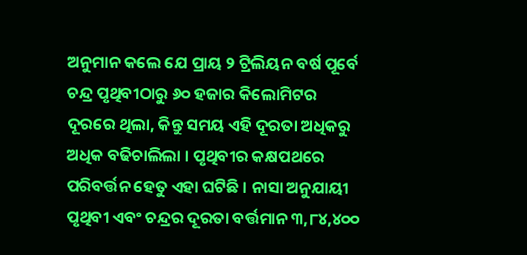ଅନୁମାନ କଲେ ଯେ ପ୍ରାୟ ୨ ଟ୍ରିଲିୟନ ବର୍ଷ ପୂର୍ବେ ଚନ୍ଦ୍ର ପୃଥିବୀଠାରୁ ୬୦ ହଜାର କିଲୋମିଟର ଦୂରରେ ଥିଲା, କିନ୍ତୁ ସମୟ ଏହି ଦୂରତା ଅଧିକରୁ ଅଧିକ ବଢିଚାଲିଲା । ପୃଥିବୀର କକ୍ଷପଥରେ ପରିବର୍ତ୍ତନ ହେତୁ ଏହା ଘଟିଛି । ନାସା ଅନୁଯାୟୀ ପୃଥିବୀ ଏବଂ ଚନ୍ଦ୍ରର ଦୂରତା ବର୍ତ୍ତମାନ ୩,୮୪,୪୦୦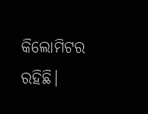କିଲୋମିଟର ରହିଛି।